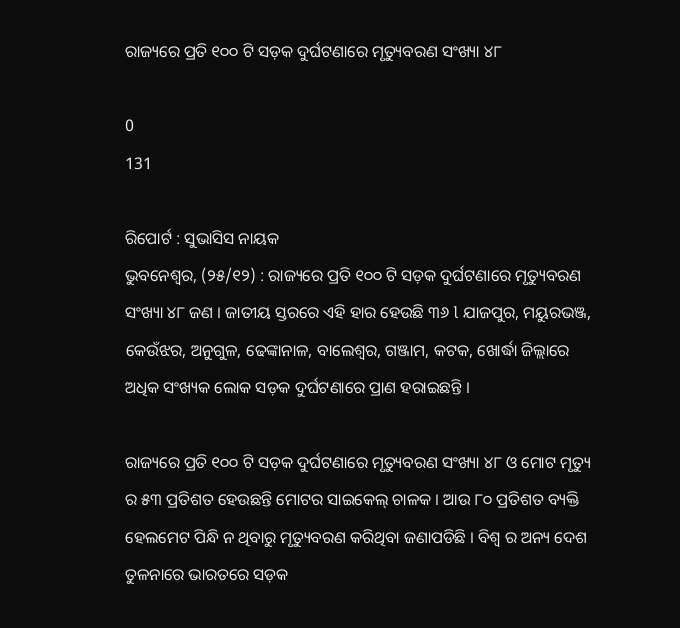ରାଜ୍ୟରେ ପ୍ରତି ୧୦୦ ଟି ସଡ଼କ ଦୁର୍ଘଟଣାରେ ମୃତ୍ୟୁବରଣ ସଂଖ୍ୟା ୪୮

0
131

ରିପୋର୍ଟ : ସୁଭାସିସ ନାୟକ
ଭୁବନେଶ୍ୱର, (୨୫/୧୨) : ରାଜ୍ୟରେ ପ୍ରତି ୧୦୦ ଟି ସଡ଼କ ଦୁର୍ଘଟଣାରେ ମୃତ୍ୟୁବରଣ ସଂଖ୍ୟା ୪୮ ଜଣ । ଜାତୀୟ ସ୍ତରରେ ଏହି ହାର ହେଉଛି ୩୬ l ଯାଜପୁର, ମୟୁରଭଞ୍ଜ, କେଉଁଝର, ଅନୁଗୁଳ, ଢେଙ୍କାନାଳ, ବାଲେଶ୍ୱର, ଗଞ୍ଜାମ, କଟକ, ଖୋର୍ଦ୍ଧା ଜିଲ୍ଲାରେ ଅଧିକ ସଂଖ୍ୟକ ଲୋକ ସଡ଼କ ଦୁର୍ଘଟଣାରେ ପ୍ରାଣ ହରାଇଛନ୍ତି ।

ରାଜ୍ୟରେ ପ୍ରତି ୧୦୦ ଟି ସଡ଼କ ଦୁର୍ଘଟଣାରେ ମୃତ୍ୟୁବରଣ ସଂଖ୍ୟା ୪୮ ଓ ମୋଟ ମୃତ୍ୟୁ ର ୫୩ ପ୍ରତିଶତ ହେଉଛନ୍ତି ମୋଟର ସାଇକେଲ୍ ଚାଳକ । ଆଉ ୮୦ ପ୍ରତିଶତ ବ୍ୟକ୍ତି ହେଲମେଟ ପିନ୍ଧି ନ ଥିବାରୁ ମୃତ୍ୟୁବରଣ କରିଥିବା ଜଣାପଡିଛି । ବିଶ୍ୱ ର ଅନ୍ୟ ଦେଶ ତୁଳନାରେ ଭାରତରେ ସଡ଼କ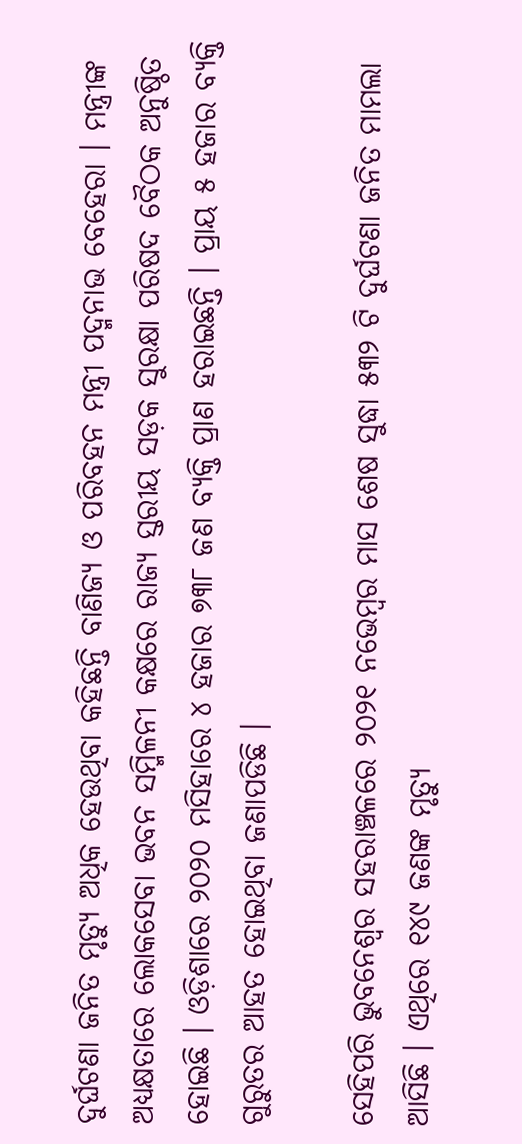ଦୁର୍ଘଟଣା ଜନିତ ମୃତ୍ୟୁ ଅଧିକ ହେଉଥିବା କହିଛନ୍ତି ବାଣିଜ୍ୟ ଓ ପରିବହନ ମନ୍ତ୍ରୀ ପଦ୍ମନାଭ ବେହେରା । ମନ୍ତ୍ରୀଙ୍କ ଅଧ୍ୟକ୍ଷତାରେ ଲୋକସେବା ଭବନ ସମ୍ମିଳନୀ କକ୍ଷରେ ରାଜ୍ୟ ସ୍ତରୀୟ ସଡ଼କ ସୁରକ୍ଷା ପରିଷଦ ବୈଠକ ଅନୁଷ୍ଠିତ ହୋଇଛି । ଓଡ଼ିଶାରେ ୨୦୨୦ ମସିହାରେ ୪ ହଜାର ୭୩୮ ଜଣ ବ୍ୟକ୍ତି ପ୍ରାଣ ହରାଇଛନ୍ତି । ପ୍ରାୟ ୫ ହଜାର ବ୍ୟକ୍ତି ଗୁରୁତର ଆହତ ହୋଇଥିବା ଜଣାପଡିଛି ।

ସେହିପରି ଭୁବନେଶ୍ୱର ସହରାଞ୍ଚଳରେ ୨୦୨୧ ନଭେମ୍ବର ମାସ ଶେଷ ସୁଦ୍ଧା ୫୩୨ ଟି ଦୁର୍ଘଟଣା ଜନିତ ମାମଲା ଆସିଛି । ଏଥିରେ ୧୪୯ ଜଣଙ୍କ ମୃତ୍ୟୁ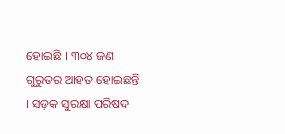ହୋଇଛି । ୩୦୪ ଜଣ ଗୁରୁତର ଆହତ ହୋଇଛନ୍ତି । ସଡ଼କ ସୁରକ୍ଷା ପରିଷଦ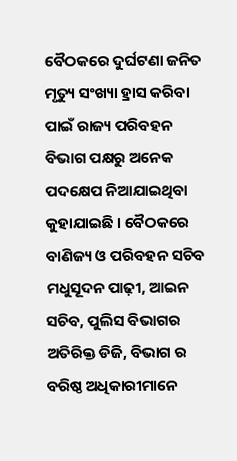ବୈଠକରେ ଦୁର୍ଘଟଣା ଜନିତ ମୃତ୍ୟୁ ସଂଖ୍ୟା ହ୍ରାସ କରିବା ପାଇଁ ରାଜ୍ୟ ପରିବହନ ବିଭାଗ ପକ୍ଷରୁ ଅନେକ ପଦକ୍ଷେପ ନିଆଯାଇଥିବା କୁହାଯାଇଛି । ବୈଠକରେ ବାଣିଜ୍ୟ ଓ ପରିବହନ ସଚିବ ମଧୁସୂଦନ ପାଢ଼ୀ, ଆଇନ ସଚିବ, ପୁଲିସ ବିଭାଗର ଅତିରିକ୍ତ ଡିଜି, ବିଭାଗ ର ବରିଷ୍ଠ ଅଧିକାରୀମାନେ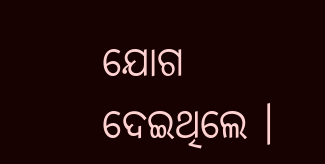ଯୋଗ ଦେଇଥିଲେ ।